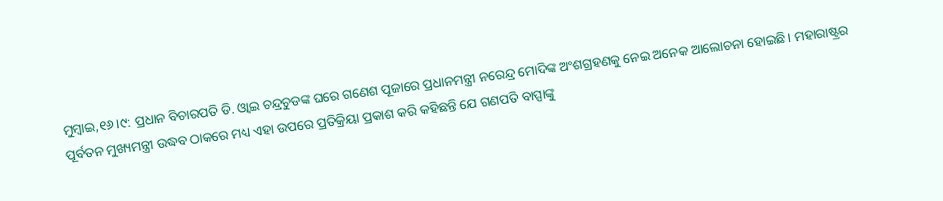ମୁମ୍ବାଇ,୧୬।୯: ପ୍ରଧାନ ବିଚାରପତି ଡି. ଓ୍ବାଇ ଚନ୍ଦ୍ରଚୁଡଙ୍କ ଘରେ ଗଣେଶ ପୂଜାରେ ପ୍ରଧାନମନ୍ତ୍ରୀ ନରେନ୍ଦ୍ର ମୋଦିଙ୍କ ଅଂଶଗ୍ରହଣକୁ ନେଇ ଅନେକ ଆଲୋଚନା ହୋଇଛି। ମହାରାଷ୍ଟ୍ରର ପୂର୍ବତନ ମୁଖ୍ୟମନ୍ତ୍ରୀ ଉଦ୍ଧବ ଠାକରେ ମଧ୍ୟ ଏହା ଉପରେ ପ୍ରତିକ୍ରିୟା ପ୍ରକାଶ କରି କହିଛନ୍ତି ଯେ ଗଣପତି ବାପ୍ପାଙ୍କୁ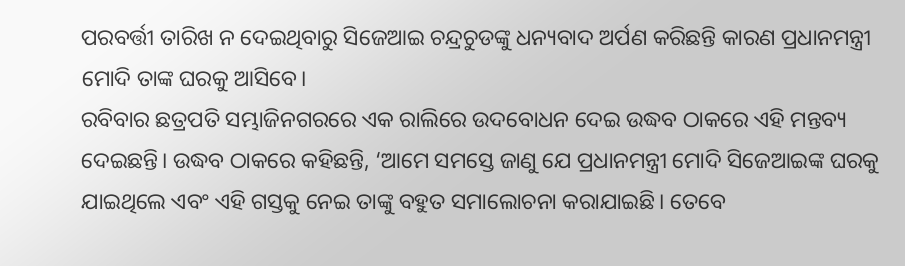ପରବର୍ତ୍ତୀ ତାରିଖ ନ ଦେଇଥିବାରୁ ସିଜେଆଇ ଚନ୍ଦ୍ରଚୁଡଙ୍କୁ ଧନ୍ୟବାଦ ଅର୍ପଣ କରିଛନ୍ତି କାରଣ ପ୍ରଧାନମନ୍ତ୍ରୀ ମୋଦି ତାଙ୍କ ଘରକୁ ଆସିବେ।
ରବିବାର ଛତ୍ରପତି ସମ୍ଭାଜିନଗରରେ ଏକ ରାଲିରେ ଉଦବୋଧନ ଦେଇ ଉଦ୍ଧବ ଠାକରେ ଏହି ମନ୍ତବ୍ୟ ଦେଇଛନ୍ତି। ଉଦ୍ଧବ ଠାକରେ କହିଛନ୍ତି, ‘ଆମେ ସମସ୍ତେ ଜାଣୁ ଯେ ପ୍ରଧାନମନ୍ତ୍ରୀ ମୋଦି ସିଜେଆଇଙ୍କ ଘରକୁ ଯାଇଥିଲେ ଏବଂ ଏହି ଗସ୍ତକୁ ନେଇ ତାଙ୍କୁ ବହୁତ ସମାଲୋଚନା କରାଯାଇଛି। ତେବେ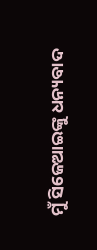ମୁଁ ସିଜେଆଇଙ୍କୁ ଧନ୍ୟବାଦ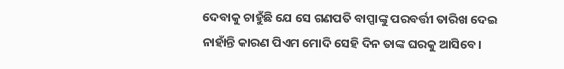ଦେବାକୁ ଚାହୁଁଛି ଯେ ସେ ଗଣପତି ବାପ୍ପାଙ୍କୁ ପରବର୍ତ୍ତୀ ତାରିଖ ଦେଇ ନାହାଁନ୍ତି କାରଣ ପିଏମ ମୋଦି ସେହି ଦିନ ତାଙ୍କ ଘରକୁ ଆସିବେ।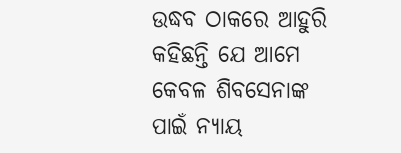ଉଦ୍ଧବ ଠାକରେ ଆହୁରି କହିଛନ୍ତି ଯେ ଆମେ କେବଳ ଶିବସେନାଙ୍କ ପାଇଁ ନ୍ୟାୟ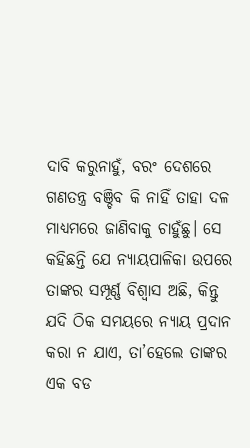ଦାବି କରୁନାହୁଁ, ବରଂ ଦେଶରେ ଗଣତନ୍ତ୍ର ବଞ୍ଚିବ କି ନାହିଁ ତାହା ଦଳ ମାଧ୍ୟମରେ ଜାଣିବାକୁ ଚାହୁଁଛୁ। ସେ କହିଛନ୍ତି ଯେ ନ୍ୟାୟପାଳିକା ଉପରେ ତାଙ୍କର ସମ୍ପୂର୍ଣ୍ଣ ବିଶ୍ୱାସ ଅଛି, କିନ୍ତୁ ଯଦି ଠିକ ସମୟରେ ନ୍ୟାୟ ପ୍ରଦାନ କରା ନ ଯାଏ, ତା’ହେଲେ ତାଙ୍କର ଏକ ବଡ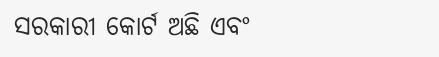ସରକାରୀ କୋର୍ଟ ଅଛି ଏବଂ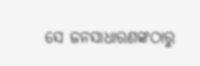ସେ ଜନସାଧାରଣଙ୍କଠାରୁ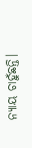ନ୍ୟାୟ ଚାହୁଁଛନ୍ତି।